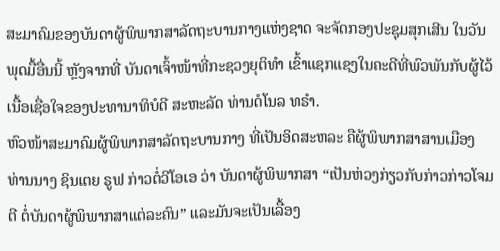ສະມາຄົມຂອງບັນດາຜູ້ພິພາກສາລັດຖະບານກາງແຫ່ງຊາດ ຈະຈັດກອງປະຊຸມສຸກເສີນ ໃນວັນພຸດມື້ອື່ນນີ້ ຫຼັງຈາກທີ່ ບັນດາເຈົ້າໜ້າທີ່ກະຊວງຍຸຕິທຳ ເຂົ້າແຊກແຊງໃນຄະດີທີ່ພົວພັນກັບຜູ້ໄວ້ເນື້ອເຊື່ອໃຈຂອງປະທານາທິບໍດີ ສະຫະລັດ ທ່ານດໍໂນລ ທຣຳ.
ຫົວໜ້າສະມາຄົມຜູ້ພິພາກສາລັດຖະບານກາງ ທີ່ເປັນອິດສະຫລະ ຄືຜູ້ພິພາກສາສານເມືອງ ທ່ານນາງ ຊິນເຕຍ ຣູຟ ກ່າວຕໍ່ວີໂອເອ ວ່າ ບັນດາຜູ້ພິພາກສາ “ເປັນຫ່ວງກ່ຽວກັບກ່າວກ່າວໂຈມຕີ ຕໍ່ບັນດາຜູ້ພິພາກສາແຕ່ລະຄົນ” ແລະມັນຈະເປັນເລື້ອງ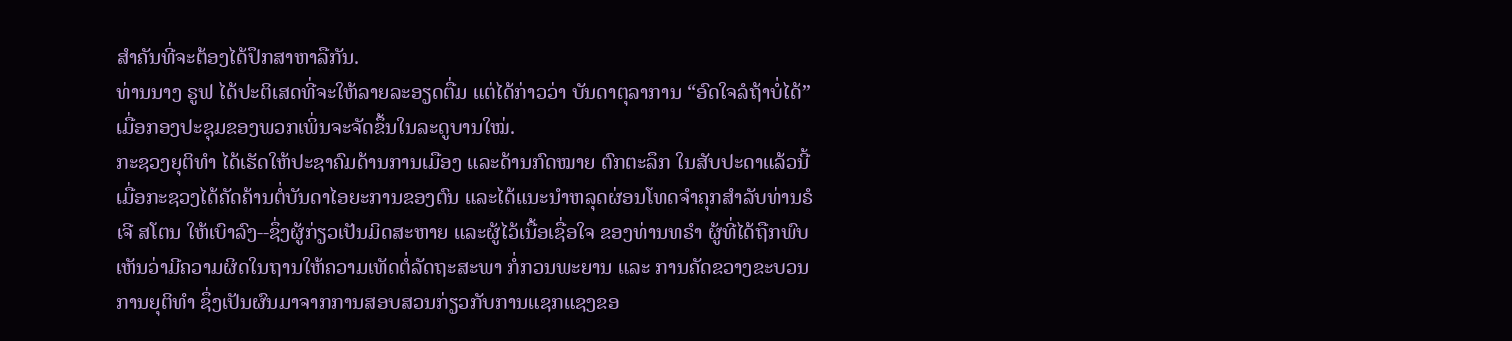ສຳຄັນທີ່ຈະຕ້ອງໄດ້ປຶກສາຫາລືກັນ.
ທ່ານນາງ ຣູຟ ໄດ້ປະຕິເສດທີ່ຈະໃຫ້ລາຍລະອຽດຕື່ມ ແຕ່ໄດ້ກ່າວວ່າ ບັນດາຕຸລາການ “ອົດໃຈລໍຖ້າບໍ່ໄດ້” ເມື່ອກອງປະຊຸມຂອງພວກເພິ່ນຈະຈັດຂຶ້ນໃນລະດູບານໃໝ່.
ກະຊວງຍຸຕິທຳ ໄດ້ເຮັດໃຫ້ປະຊາຄົມດ້ານການເມືອງ ແລະດ້ານກົດໝາຍ ຕົກຕະລຶກ ໃນສັບປະດາແລ້ວນີ້ ເມື່ອກະຊວງໄດ້ຄັດຄ້ານຕໍ່ບັນດາໄອຍະການຂອງຕົນ ແລະໄດ້ແນະນຳຫລຸດຜ່ອນໂທດຈຳຄຸກສຳລັບທ່ານຣໍເຈີ ສໂຕນ ໃຫ້ເບົາລົງ--ຊຶ່ງຜູ້ກ່ຽວເປັນມິດສະຫາຍ ແລະຜູ້ໄວ້ເນື້ອເຊື່ອໃຈ ຂອງທ່ານທຣຳ ຜູ້ທີ່ໄດ້ຖືກພົບເຫັນວ່າມີຄວາມຜິດໃນຖານໃຫ້ຄວາມເທັດຕໍ່ລັດຖະສະພາ ກໍ່ກວນພະຍານ ແລະ ການຄັດຂວາງຂະບວນການຍຸຕິທຳ ຊຶ່ງເປັນຜົນມາຈາກການສອບສວນກ່ຽວກັບການແຊກແຊງຂອ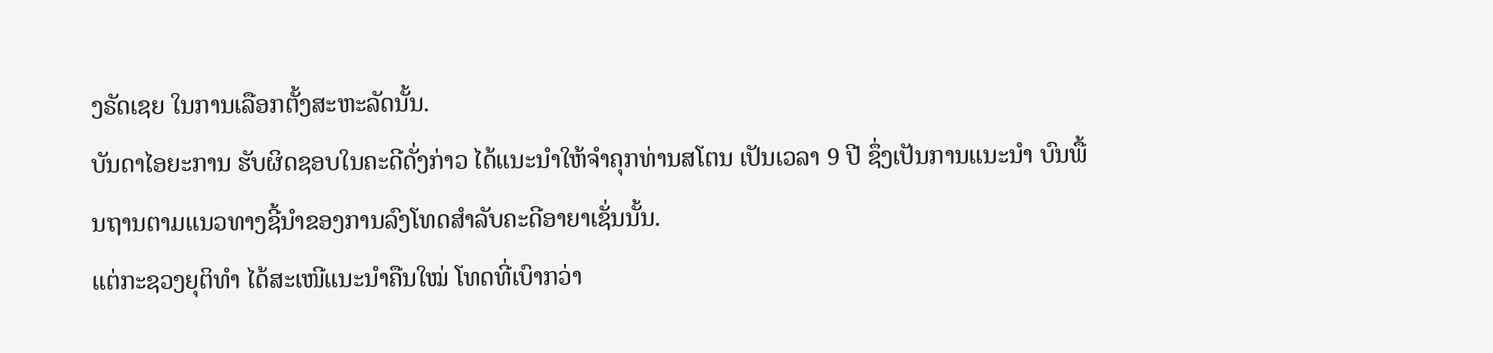ງຣັດເຊຍ ໃນການເລືອກຕັ້ງສະຫະລັດນັ້ນ.
ບັນດາໄອຍະການ ຮັບຜິດຊອບໃນຄະດີດັ່ງກ່າວ ໄດ້ແນະນຳໃຫ້ຈຳຄຸກທ່ານສໂຕນ ເປັນເວລາ 9 ປີ ຊຶ່ງເປັນການແນະນຳ ບົນພື້ນຖານຕາມແນວທາງຊີ້ນຳຂອງການລົງໂທດສຳລັບຄະດີອາຍາເຊັ່ນນັ້ນ.
ແຕ່ກະຊວງຍຸຕິທຳ ໄດ້ສະເໜີແນະນຳຄືນໃໝ່ ໂທດທີ່ເບົາກວ່າ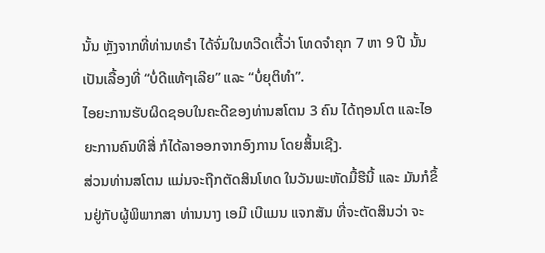ນັ້ນ ຫຼັງຈາກທີ່ທ່ານທຣຳ ໄດ້ຈົ່ມໃນທວີດເຕີ້ວ່າ ໂທດຈຳຄຸກ 7 ຫາ 9 ປີ ນັ້ນ ເປັນເລື້ອງທີ່ “ບໍ່ດີແທ້ໆເລີຍ” ແລະ “ບໍ່ຍຸຕິທຳ”.
ໄອຍະການຮັບຜິດຊອບໃນຄະດີຂອງທ່ານສໂຕນ 3 ຄົນ ໄດ້ຖອນໂຕ ແລະໄອຍະການຄົນທີສີ່ ກໍໄດ້ລາອອກຈາກອົງການ ໂດຍສິ້ນເຊີງ.
ສ່ວນທ່ານສໂຕນ ແມ່ນຈະຖືກຕັດສິນໂທດ ໃນວັນພະຫັດມື້ຮືນີ້ ແລະ ມັນກໍຂຶ້ນຢູ່ກັບຜູ້ພິພາກສາ ທ່ານນາງ ເອມີ ເບີແມນ ແຈກສັນ ທີ່ຈະຕັດສິນວ່າ ຈະ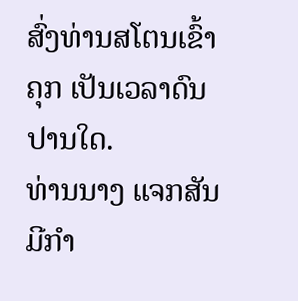ສົ່ງທ່ານສໂຕນເຂົ້າຄຸກ ເປັນເວລາດົນປານໃດ.
ທ່ານນາງ ແຈກສັນ ມີກຳ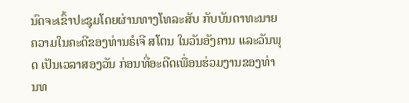ນົດຈະເຂົ້າປະຊຸມໂດຍຜ່ານທາງໂທລະສັບ ກັບບັນດາທະນາຍຄວາມໃນຄະດີຂອງທ່ານຣໍເຈີ ສໂຕນ ໃນວັນອັງຄານ ແລະວັນພຸດ ເປັນເວລາສອງວັນ ກ່ອນທີ່ອະດີດເພື່ອນຮ່ວມງານຂອງທ່ານທ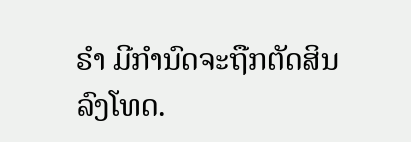ຣຳ ມີກຳນົດຈະຖືກຕັດສິນລົງໂທດ.